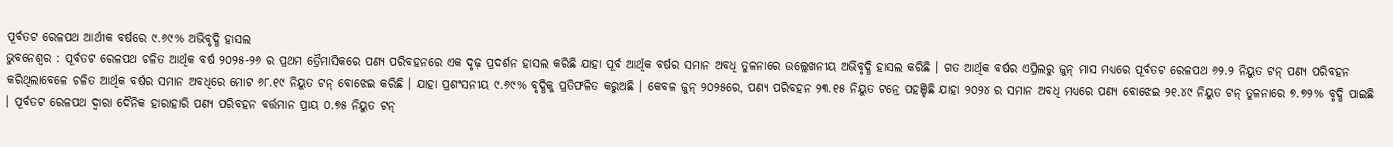ପୂର୍ବତଟ ରେଳପଥ ଆର୍ଥୀକ ବର୍ଷରେ ୯.୬୯% ଅଭିବୃଦ୍ଧି ହାସଲ
ଭୁବନେଶ୍ୱର : ପୂର୍ବତଟ ରେଳପଥ ଚଳିତ ଆର୍ଥିକ ବର୍ଷ ୨୦୨୫-୨୬ ର ପ୍ରଥମ ତ୍ରୈମାସିକରେ ପଣ୍ୟ ପରିବହନରେ ଏକ ଦୃଢ଼ ପ୍ରଦର୍ଶନ ହାସଲ କରିଛି ଯାହା ପୂର୍ବ ଆର୍ଥିକ ବର୍ଷର ସମାନ ଅବଧି ତୁଳନାରେ ଉଲ୍ଲେଖନୀୟ ଅଭିବୃଦ୍ଧି ହାସଲ କରିଛି । ଗତ ଆର୍ଥିକ ବର୍ଷର ଏପ୍ରିଲରୁ ଜୁନ୍ ମାସ ମଧ୍ୟରେ ପୂର୍ବତଟ ରେଳପଥ ୬୨.୨ ନିୟୁତ ଟନ୍ ପଣ୍ୟ ପରିବହନ କରିଥିଲାବେଳେ ଚଳିତ ଆର୍ଥିକ ବର୍ଷର ସମାନ ଅବଧିରେ ମୋଟ ୬୮.୧୯ ନିୟୁତ ଟନ୍ ବୋଝେଇ କରିଛି । ଯାହା ପ୍ରଶଂସନୀୟ ୯.୬୯% ବୃଦ୍ଧିକୁ ପ୍ରତିଫଳିତ କରୁଅଛି । କେବଳ ଜୁନ୍ ୨୦୨୫ରେ, ପଣ୍ୟ ପରିବହନ ୨୩.୧୫ ନିୟୁତ ଟନ୍ରେ ପହଞ୍ଚିଛି ଯାହା ୨୦୨୪ ର ସମାନ ଅବଧି ମଧ୍ୟରେ ପଣ୍ୟ ବୋଝେଇ ୨୧.୪୯ ନିୟୁତ ଟନ୍ ତୁଳନାରେ ୭.୭୨% ବୃଦ୍ଧି ପାଇଛି । ପୂର୍ବତଟ ରେଳପଥ ଦ୍ୱାରା ଦୈନିକ ହାରାହାରି ପଣ୍ୟ ପରିବହନ ବର୍ତ୍ତମାନ ପ୍ରାୟ ୦.୭୫ ନିୟୁତ ଟନ୍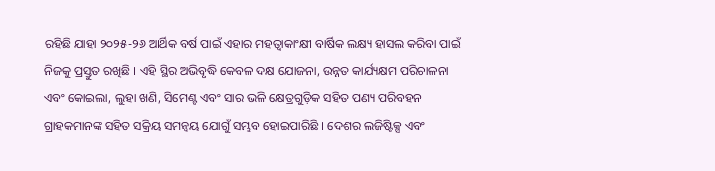ରହିଛି ଯାହା ୨୦୨୫-୨୬ ଆର୍ଥିକ ବର୍ଷ ପାଇଁ ଏହାର ମହତ୍ୱାକାଂକ୍ଷୀ ବାର୍ଷିକ ଲକ୍ଷ୍ୟ ହାସଲ କରିବା ପାଇଁ ନିଜକୁ ପ୍ରସ୍ତୁତ ରଖିଛି । ଏହି ସ୍ଥିର ଅଭିବୃଦ୍ଧି କେବଳ ଦକ୍ଷ ଯୋଜନା, ଉନ୍ନତ କାର୍ଯ୍ୟକ୍ଷମ ପରିଚାଳନା ଏବଂ କୋଇଲା, ଲୁହା ଖଣି, ସିମେଣ୍ଟ ଏବଂ ସାର ଭଳି କ୍ଷେତ୍ରଗୁଡ଼ିକ ସହିତ ପଣ୍ୟ ପରିବହନ ଗ୍ରାହକମାନଙ୍କ ସହିତ ସକ୍ରିୟ ସମନ୍ୱୟ ଯୋଗୁଁ ସମ୍ଭବ ହୋଇପାରିଛି । ଦେଶର ଲଜିଷ୍ଟିକ୍ସ ଏବଂ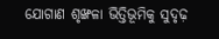ଯୋଗାଣ ଶୃଙ୍ଖଳା ଭିତ୍ତିଭୂମିକୁ ସୁଦୃଢ଼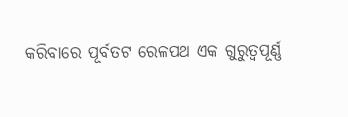କରିବାରେ ପୂର୍ବତଟ ରେଳପଥ ଏକ ଗୁରୁତ୍ୱପୂର୍ଣ୍ଣ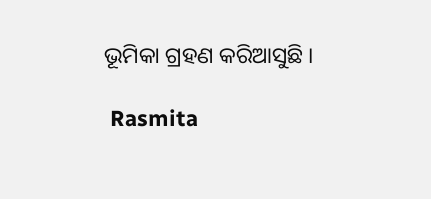ଭୂମିକା ଗ୍ରହଣ କରିଆସୁଛି ।

 Rasmita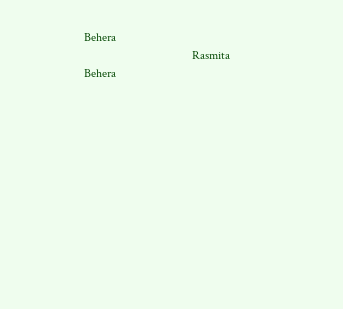Behera
                                    Rasmita Behera